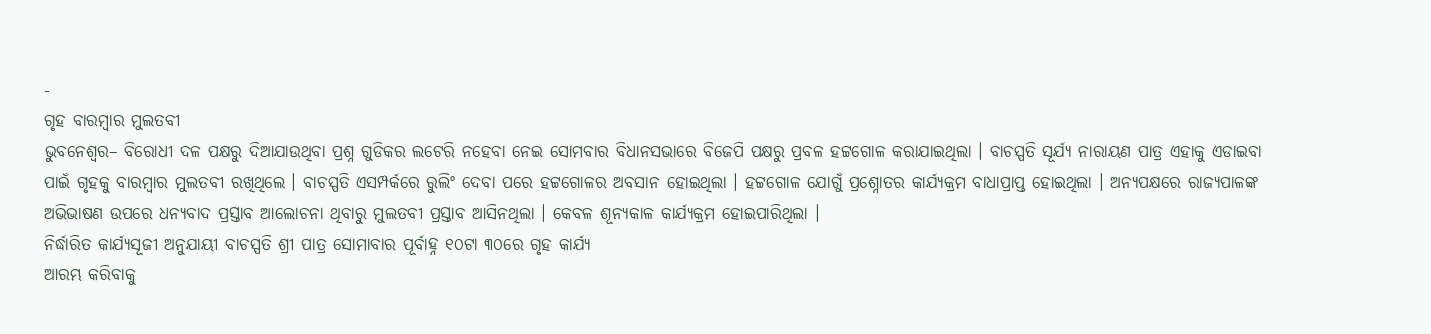-
ଗୃହ ବାରମ୍ବାର ମୁଲତବୀ
ଭୁବନେଶ୍ୱର– ବିରୋଧୀ ଦଳ ପକ୍ଷରୁ ଦିଆଯାଉଥିବା ପ୍ରଶ୍ନ ଗୁଡିକର ଲଟେରି ନହେବା ନେଇ ସୋମବାର ବିଧାନସଭାରେ ବିଜେପି ପକ୍ଷରୁ ପ୍ରବଳ ହଟ୍ଟଗୋଳ କରାଯାଇଥିଲା । ବାଚସ୍ପତି ସୂର୍ଯ୍ୟ ନାରାୟଣ ପାତ୍ର ଏହାକୁ ଏଡାଇବା ପାଇଁ ଗୃହକୁ ବାରମ୍ବାର ମୁଲତବୀ ରଖିଥିଲେ । ବାଚସ୍ପତି ଏସମ୍ପର୍କରେ ରୁଲିଂ ଦେବା ପରେ ହଟ୍ଟଗୋଳର ଅବସାନ ହୋଇଥିଲା । ହଟ୍ଟଗୋଳ ଯୋଗୁଁ ପ୍ରଶ୍ନୋତର କାର୍ଯ୍ୟକ୍ରମ ବାଧାପ୍ରାପ୍ତ ହୋଇଥିଲା । ଅନ୍ୟପକ୍ଷରେ ରାଜ୍ୟପାଳଙ୍କ ଅଭିଭାଷଣ ଉପରେ ଧନ୍ୟବାଦ ପ୍ରସ୍ତାବ ଆଲୋଚନା ଥିବାରୁ ମୁଲତବୀ ପ୍ରସ୍ତାବ ଆସିନଥିଲା । କେବଳ ଶୂନ୍ୟକାଳ କାର୍ଯ୍ୟକ୍ରମ ହୋଇପାରିଥିଲା ।
ନିର୍ଦ୍ଧାରିତ କାର୍ଯ୍ୟସୂଜୀ ଅନୁଯାୟୀ ବାଚସ୍ପତି ଶ୍ରୀ ପାତ୍ର ସୋମାବାର ପୂର୍ବାହ୍ନ ୧୦ଟା ୩୦ରେ ଗୃହ କାର୍ଯ୍ୟ
ଆରମ୍ଭ କରିବାକୁ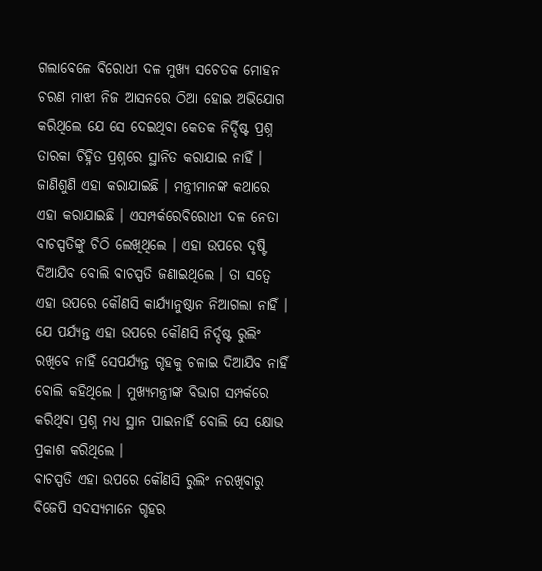ଗଲାବେଳେ ବିରୋଧୀ ଦଳ ମୁଖ୍ୟ ସଚେତକ ମୋହନ ଚରଣ ମାଝୀ ନିଜ ଆସନରେ ଠିଆ ହୋଇ ଅଭିଯୋଗ କରିଥିଲେ ଯେ ସେ ଦେଇଥିବା କେତକ ନିର୍ଦ୍ଦିଷ୍ଟ ପ୍ରଶ୍ନ ତାରକା ଚିହ୍ନିତ ପ୍ରଶ୍ନରେ ସ୍ଥାନିତ କରାଯାଇ ନାହିଁ । ଜାଣିଶୁଣି ଏହା କରାଯାଇଛି । ମନ୍ତ୍ରୀମାନଙ୍କ କଥାରେ ଏହା କରାଯାଇଛି । ଏସମ୍ପର୍କରେବିରୋଧୀ ଦଳ ନେତା ବାଚସ୍ପତିଙ୍କୁ ଚିଠି ଲେଖିଥିଲେ । ଏହା ଉପରେ ଦୃଷ୍ଟି ଦିଆଯିବ ବୋଲି ବାଚସ୍ପତି ଜଣାଇଥିଲେ । ତା ସତ୍ୱେ ଏହା ଉପରେ କୌଣସି କାର୍ଯ୍ୟାନୁଷ୍ଠାନ ନିଆଗଲା ନାହିଁ । ଯେ ପର୍ଯ୍ୟନ୍ତ ଏହା ଉପରେ କୌଣସି ନିର୍ଦ୍ଦଷ୍ଟ ରୁଲିଂ ରଖିବେ ନାହିଁ ସେପର୍ଯ୍ୟନ୍ତ ଗୃହକୁ ଚଳାଇ ଦିଆଯିବ ନାହିଁ ବୋଲି କହିଥିଲେ । ମୁଖ୍ୟମନ୍ତ୍ରୀଙ୍କ ବିଭାଗ ସମ୍ପର୍କରେ କରିଥିବା ପ୍ରଶ୍ନ ମଧ୍ୟ ସ୍ଥାନ ପାଇନାହିଁ ବୋଲି ସେ କ୍ଷୋଭ ପ୍ରକାଶ କରିଥିଲେ ।
ବାଚସ୍ପତି ଏହା ଉପରେ କୌଣସି ରୁଲିଂ ନରଖିବାରୁ ବିଜେପି ସଦସ୍ୟମାନେ ଗୃହର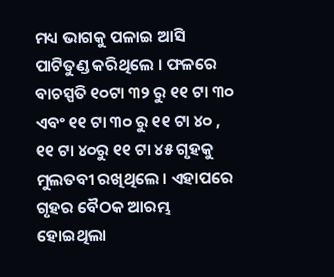ମଧ୍ୟ ଭାଗକୁ ପଳାଇ ଆସି ପାଟିତୁଣ୍ଡ କରିଥିଲେ । ଫଳରେ ବାଚସ୍ପତି ୧୦ଟା ୩୨ ରୁ ୧୧ ଟା ୩୦ ଏବଂ ୧୧ ଟା ୩୦ ରୁ ୧୧ ଟା ୪୦ , ୧୧ ଟା ୪୦ରୁ ୧୧ ଟା ୪୫ ଗୃହକୁ ମୁଲତବୀ ରଖିଥିଲେ । ଏହାପରେ ଗୃହର ବୈଠକ ଆରମ୍ଭ ହୋଇଥିଲା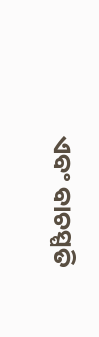ଏବଂ ବାଚସ୍ପତି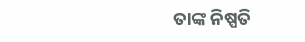ତାଙ୍କ ନିଷ୍ପତି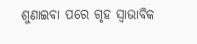ଶୁଣାଇବା ପରେ ଗୃହ ସ୍ୱାଭାବିକ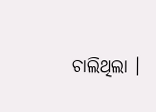ଚାଲିଥିଲା ।